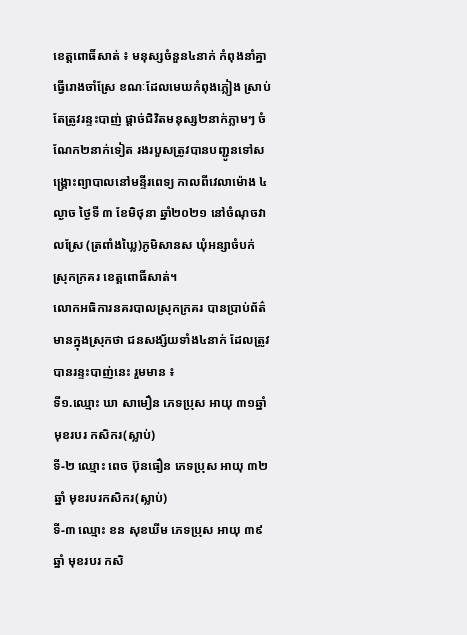ខេត្តពោធិ៍សាត់ ៖ មនុស្សចំនួន៤នាក់ កំពុងនាំគ្នាធ្វើរោងចាំស្រែ ខណៈដែលមេឃកំពុងភ្លៀង ស្រាប់តែត្រូវរន្ទះបាញ់ ផ្តាច់ជិវិតមនុស្ស២នាក់ភ្លាមៗ ចំណែក២នាក់ទៀត រងរបួសត្រូវបានបញ្ជូនទៅសង្គ្រោះព្យាបាលនៅមន្ទីរពេទ្យ កាលពីវេលាម៉ោង ៤ល្ងាច ថ្ងៃទី ៣ ខែមិថុនា ឆ្នាំ២០២១ នៅចំណុចវាលស្រែ (ត្រពាំងឃ្លៃ)ភូមិសានស ឃុំអន្សាចំបក់ ស្រុកក្រគរ ខេត្តពោធិ៍សាត់។
លោកអធិការនគរបាលស្រុកក្រគរ បានប្រាប់ព័ត៌មានក្នុងស្រុកថា ជនសង្ស័យទាំង៤នាក់ ដែលត្រូវបានរន្ទះបាញ់នេះ រួមមាន ៖
ទី១.ឈ្មោះ ឃា សាមឿន ភេទប្រុស អាយុ ៣១ឆ្នាំ មុខរបរ កសិករ(ស្លាប់)
ទី-២ ឈ្មោះ ពេច ប៊ុនធឿន ភេទប្រុស អាយុ ៣២ឆ្នាំ មុខរបរកសិករ(ស្លាប់)
ទី-៣ ឈ្មោះ ខន សុខឃីម ភេទប្រុស អាយុ ៣៩ឆ្នាំ មុខរបរ កសិ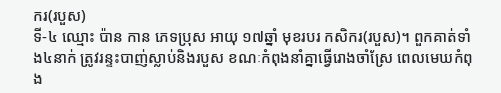ករ(របួស)
ទី-៤ ឈ្មោះ ប៉ាន កាន ភេទប្រុស អាយុ ១៧ឆ្នាំ មុខរបរ កសិករ(របួស)។ ពួកគាត់ទាំង៤នាក់ ត្រូវរន្ទះបាញ់ស្លាប់និងរបួស ខណៈកំពុងនាំគ្នាធ្វើរោងចាំស្រែ ពេលមេឃកំពុង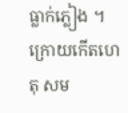ធ្លាក់ភ្លៀង ។
ក្រោយកើតហេតុ សម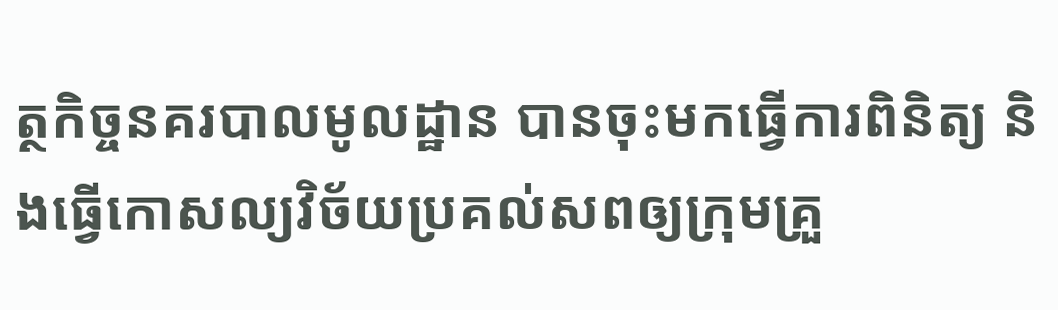ត្ថកិច្ចនគរបាលមូលដ្ឋាន បានចុះមកធ្វើការពិនិត្យ និងធ្វើកោសល្យវិច័យប្រគល់សពឲ្យក្រុមគ្រួ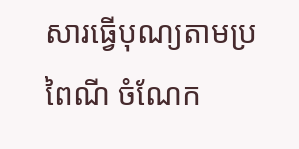សារធ្វើបុណ្យតាមប្រពៃណី ចំណែក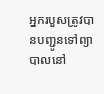អ្នករបួសត្រូវបានបញ្ជូនទៅព្យាបាលនៅ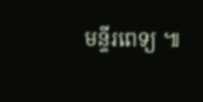មន្ទីរពេទ្យ ៕